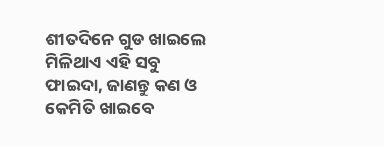ଶୀତଦିନେ ଗୁଡ ଖାଇଲେ ମିଳିଥାଏ ଏହି ସବୁ ଫାଇଦା, ଜାଣନ୍ତୁ କଣ ଓ କେମିତି ଖାଇବେ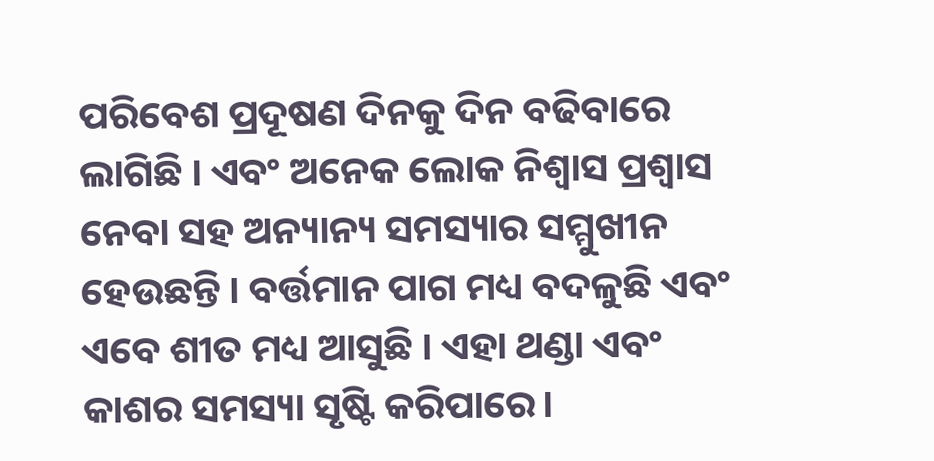ପରିବେଶ ପ୍ରଦୂଷଣ ଦିନକୁ ଦିନ ବଢିବାରେ ଲାଗିଛି । ଏବଂ ଅନେକ ଲୋକ ନିଶ୍ୱାସ ପ୍ରଶ୍ୱାସ ନେବା ସହ ଅନ୍ୟାନ୍ୟ ସମସ୍ୟାର ସମ୍ମୁଖୀନ ହେଉଛନ୍ତି । ବର୍ତ୍ତମାନ ପାଗ ମଧ୍ୟ ବଦଳୁଛି ଏବଂ ଏବେ ଶୀତ ମଧ୍ୟ ଆସୁଛି । ଏହା ଥଣ୍ଡା ଏବଂ କାଶର ସମସ୍ୟା ସୃଷ୍ଟି କରିପାରେ।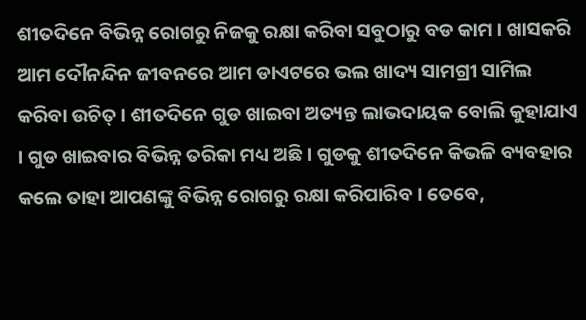ଶୀତଦିନେ ବିଭିନ୍ନ ରୋଗରୁ ନିଜକୁ ରକ୍ଷା କରିବା ସବୁଠାରୁ ବଡ କାମ । ଖାସକରି ଆମ ଦୌନନ୍ଦିନ ଜୀବନରେ ଆମ ଡାଏଟରେ ଭଲ ଖାଦ୍ୟ ସାମଗ୍ରୀ ସାମିଲ କରିବା ଉଚିତ୍ । ଶୀତଦିନେ ଗୁଡ ଖାଇବା ଅତ୍ୟନ୍ତ ଲାଭଦାୟକ ବୋଲି କୁହାଯାଏ । ଗୁଡ ଖାଇବାର ବିଭିନ୍ନ ତରିକା ମଧ୍ୟ ଅଛି । ଗୁଡକୁ ଶୀତଦିନେ କିଭଳି ବ୍ୟବହାର କଲେ ତାହା ଆପଣଙ୍କୁ ବିଭିନ୍ନ ରୋଗରୁ ରକ୍ଷା କରିପାରିବ । ତେବେ,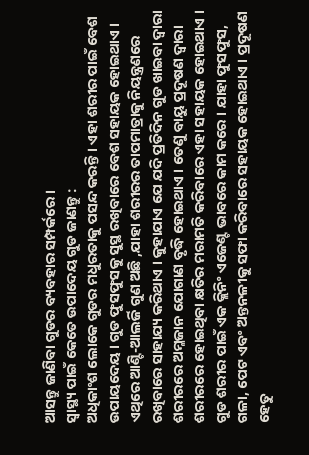ଆସନ୍ତୁ ଜାଣିବା ଗୁଡର ବ୍ୟବହାର ସମ୍ପର୍କରେ ।
ସ୍ବାସ୍ଥ୍ୟ ପାଇଁ କେତେ ଉପାଦେୟ ଗୁଡ ଜାଣନ୍ତୁ :
ଅଧିକାଂଶ ଲୋକେ ଗୁଡର ମଧୁରତାକୁ ପସନ୍ଦ କରନ୍ତି । ଏହା ଶରୀର ପାଇଁ ବେଶ ଉପାୟଦେୟ । ଗୁଡ ଫୁସଫୁସକୁ ସୁସ୍ଥ ରଖିବାରେ ବେଶ ସହାୟକ ହୋଇଥାଏ । ଏଥିରେ ଆଣ୍ଟି-ଆଲର୍ଜି ଗୁଣ ଅଛି ,ଯାହା ଶରୀରର ତାପମାତ୍ରାକୁ ନିୟନ୍ତ୍ରଣରେ ରଖିବାରେ ସାହାଯ୍ୟ କରିଥାଏ । କୁହାଯାଏ ଯେ ଯଦି ପ୍ରତିଦିନ ଗୁଡ ଖାଇବା ଦ୍ବାରା ଶରୀରରେ ଅମ୍ଳଜାନ ଯୋଗାଣ ବୃଦ୍ଧି ହୋଇଥାଏ । ତେଣୁ ବାୟୁ ପ୍ରଦୂଷଣ ଦ୍ୱାରା ଶରୀରରେ ହୋଇଥିବା କ୍ଷତିର ମରାମତି କରିବାରେ ଏହା ସହାୟକ ହୋଇଥାଏ ।
ଗୁଡ ଶରୀର ପାଇଁ ଏକ କ୍ଲିନିଂ ଏଜେଣ୍ଟ ଭାବରେ କାମ କରେ । ଯାହା ଫୁସଫୁସ, ଗଳା, ପେଟ ଏବଂ ଅନ୍ତନଳୀକୁ ସଫା କରିବାରେ ସହାୟକ ହୋଇଥାଏ । ପ୍ରଦୂଷଣ ହେତୁ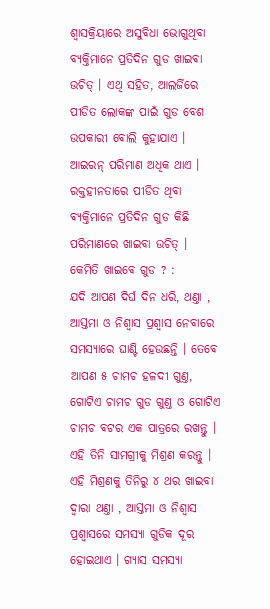ଶ୍ବାସକ୍ରିୟାରେ ଅସୁବିଧା ଭୋଗୁଥିବା ବ୍ୟକ୍ତିମାନେ ପ୍ରତିଦିନ ଗୁଡ ଖାଇବା ଉଚିତ୍ । ଏଥି ସହିତ, ଆଲର୍ଜିରେ ପୀଡିତ ଲୋକଙ୍କ ପାଇଁ ଗୁଡ ବେଶ ଉପକାରୀ ବୋଲି କୁହାଯାଏ । ଆଇରନ୍ ପରିମାଣ ଅଧିକ ଥାଏ । ରକ୍ତହୀନତାରେ ପୀଡିତ ଥିବା ବ୍ୟକ୍ତିମାନେ ପ୍ରତିଦିନ ଗୁଡ କିଛି ପରିମାଣରେ ଖାଇବା ଉଚିତ୍ ।
କେମିତି ଖାଇବେ ଗୁଡ ? :
ଯଦି ଆପଣ ଦିର୍ଘ ଦିନ ଧରି, ଥଣ୍ତା , ଆସ୍ତମା ଓ ନିଶ୍ବାସ ପ୍ରଶ୍ବାସ ନେବାରେ ସମସ୍ୟାରେ ଘାଣ୍ଟି ହେଉଛନ୍ତି । ତେବେ ଆପଣ ୫ ଚାମଚ ହଳଦୀ ଗୁଣ୍ତ, ଗୋଟିଏ ଚାମଚ ଗୁଡ ଗୁଣ୍ତ ଓ ଗୋଟିଏ ଚାମଚ ବଟର ଏକ ପାତ୍ରରେ ରଖନ୍ତୁ । ଏହି ତିନି ସାମଗ୍ରୀକୁ ମିଶ୍ରଣ କରନ୍ତୁ । ଏହି ମିଶ୍ରଣକୁ ତିନିରୁ ୪ ଥର ଖାଇବା ଦ୍ବାରା ଥଣ୍ତା , ଆସ୍ତମା ଓ ନିଶ୍ବାସ ପ୍ରଶ୍ବାସରେ ସମସ୍ୟା ଗୁଡିକ ଦୂର ହୋଇଥାଏ । ଗ୍ୟାସ ସମସ୍ୟା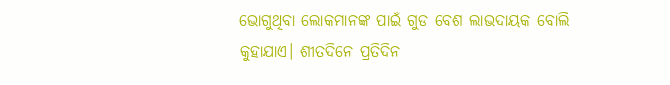ଭୋଗୁଥିବା ଲୋକମାନଙ୍କ ପାଇଁ ଗୁଡ ବେଶ ଲାଭଦାୟକ ବୋଲି କୁହାଯାଏ। ଶୀତଦିନେ ପ୍ରତିଦିନ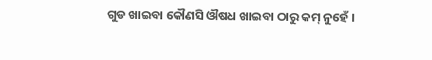ଗୁଡ ଖାଇବା କୌଣସି ଔଷଧ ଖାଇବା ଠାରୁ କମ୍ ନୁହେଁ ।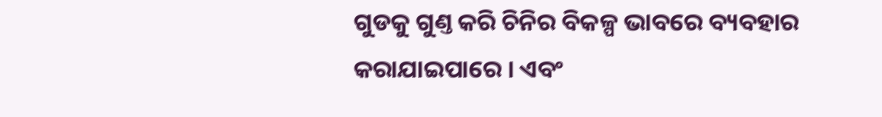ଗୁଡକୁ ଗୁଣ୍ତ କରି ଚିନିର ବିକଳ୍ପ ଭାବରେ ବ୍ୟବହାର କରାଯାଇପାରେ । ଏବଂ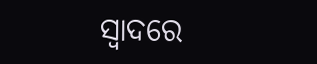ସ୍ୱାଦରେ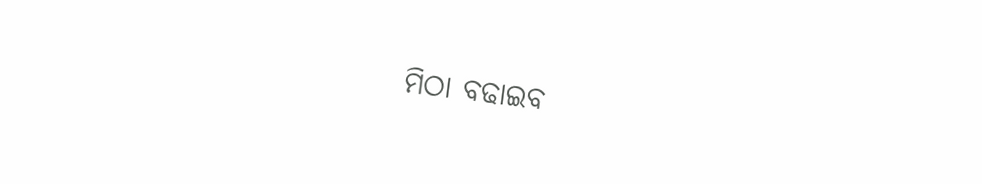ମିଠା ବଢାଇବ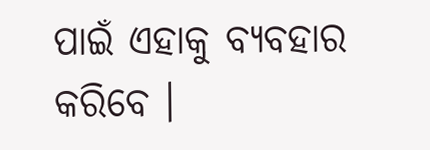ପାଇଁ ଏହାକୁ ବ୍ୟବହାର କରିବେ ।